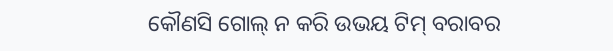କୌଣସି ଗୋଲ୍ ନ କରି ଉଭୟ ଟିମ୍ ବରାବର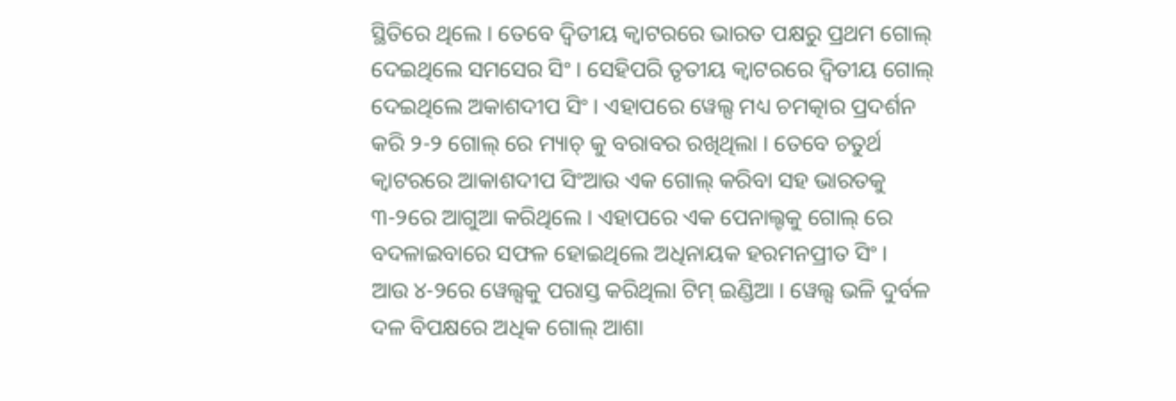ସ୍ଥିତିରେ ଥିଲେ । ତେବେ ଦ୍ବିତୀୟ କ୍ବାଟରରେ ଭାରତ ପକ୍ଷରୁ ପ୍ରଥମ ଗୋଲ୍ ଦେଇଥିଲେ ସମସେର ସିଂ । ସେହିପରି ତୃତୀୟ କ୍ବାଟରରେ ଦ୍ବିତୀୟ ଗୋଲ୍ ଦେଇଥିଲେ ଅକାଶଦୀପ ସିଂ । ଏହାପରେ ୱେଲ୍ସ ମଧ୍ୟ ଚମତ୍କାର ପ୍ରଦର୍ଶନ କରି ୨-୨ ଗୋଲ୍ ରେ ମ୍ୟାଚ୍ କୁ ବରାବର ରଖିଥିଲା । ତେବେ ଚତୁର୍ଥ କ୍ବାଟରରେ ଆକାଶଦୀପ ସିଂଆଉ ଏକ ଗୋଲ୍ କରିବା ସହ ଭାରତକୁ ୩-୨ରେ ଆଗୁଆ କରିଥିଲେ । ଏହାପରେ ଏକ ପେନାଲ୍ଟକୁ ଗୋଲ୍ ରେ ବଦଳାଇବାରେ ସଫଳ ହୋଇଥିଲେ ଅଧିନାୟକ ହରମନପ୍ରୀତ ସିଂ ।
ଆଉ ୪-୨ରେ ୱେଲ୍ସକୁ ପରାସ୍ତ କରିଥିଲା ଟିମ୍ ଇଣ୍ଡିଆ । ୱେଲ୍ସ ଭଳି ଦୁର୍ବଳ ଦଳ ବିପକ୍ଷରେ ଅଧିକ ଗୋଲ୍ ଆଶା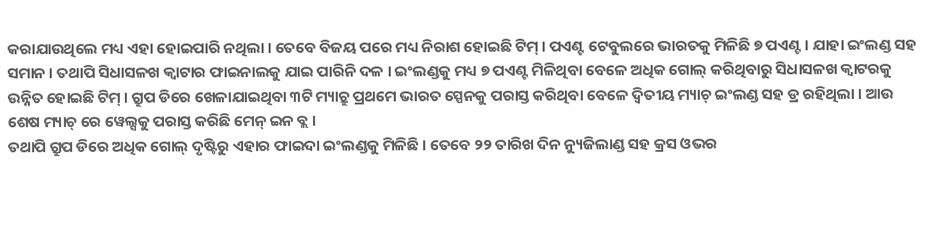କରାଯାଉଥିଲେ ମଧ୍ୟ ଏହା ହୋଇପାରି ନଥିଲା । ତେବେ ବିଜୟ ପରେ ମଧ୍ୟ ନିରାଶ ହୋଇଛି ଟିମ୍ । ପଏଣ୍ଟ ଟେବୁଲରେ ଭାରତକୁ ମିଳିଛି ୭ ପଏଣ୍ଟ । ଯାହା ଇଂଲଣ୍ଡ ସହ ସମାନ । ତଥାପି ସିଧାସଳଖ କ୍ବାଟାର ଫାଇନାଲକୁ ଯାଇ ପାରିନି ଦଳ । ଇଂଲଣ୍ଡକୁ ମଧ୍ୟ ୭ ପଏଣ୍ଟ ମିଳିଥିବା ବେଳେ ଅଧିକ ଗୋଲ୍ କରିଥିବାରୁ ସିଧାସଳଖ କ୍ବାଟରକୁ ଉନ୍ନିତ ହୋଇଛି ଟିମ୍ । ଗ୍ରୁପ ଡିରେ ଖେଳାଯାଇଥିବା ୩ଟି ମ୍ୟାଚ୍ରୁ ପ୍ରଥମେ ଭାରତ ସ୍ପେନକୁ ପରାସ୍ତ କରିଥିବା ବେଳେ ଦ୍ବିତୀୟ ମ୍ୟାଚ୍ ଇଂଲଣ୍ଡ ସହ ଡ୍ର ରହିଥିଲା । ଆଉ ଶେଷ ମ୍ୟାଚ୍ ରେ ୱେଲ୍ସକୁ ପରାସ୍ତ କରିଛି ମେନ୍ ଇନ ବ୍ଲ ।
ତଥାପି ଗ୍ରୁପ ଡିରେ ଅଧିକ ଗୋଲ୍ ଦୃଷ୍ଟିରୁ ଏହାର ଫାଇଦା ଇଂଲଣ୍ଡକୁ ମିଳିଛି । ତେବେ ୨୨ ତାରିଖ ଦିନ ନ୍ୟୁଜିଲାଣ୍ଡ ସହ କ୍ରସ ଓଭର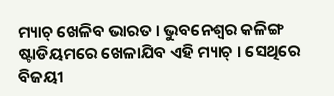ମ୍ୟାଚ୍ ଖେଳିବ ଭାରତ । ଭୁବନେଶ୍ବର କଳିଙ୍ଗ ଷ୍ଟାଡିୟମରେ ଖେଳାଯିବ ଏହି ମ୍ୟାଚ୍ । ସେଥିରେ ବିଜୟୀ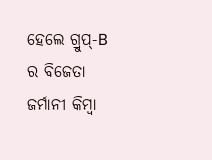ହେଲେ ଗ୍ରୁପ୍-B ର ବିଜେତା ଜର୍ମାନୀ କିମ୍ବା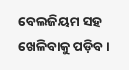ବେଲଜିୟମ ସହ ଖେଳିବାକୁ ପଡ଼ିବ ।